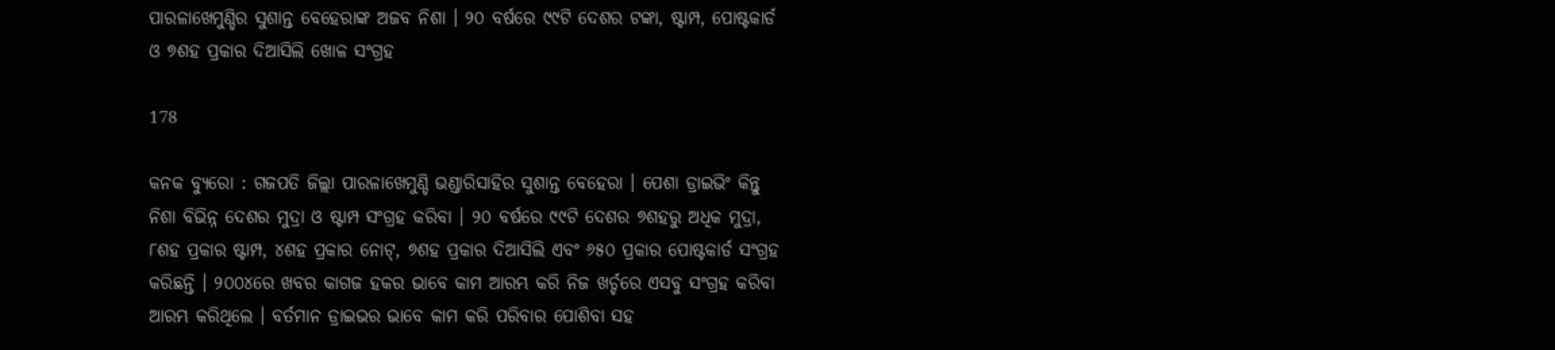ପାରଳାଖେମୁଣ୍ଡିର ସୁଶାନ୍ତ ବେହେରାଙ୍କ ଅଜବ ନିଶା । ୨୦ ବର୍ଷରେ ୯୯ଟି ଦେଶର ଟଙ୍କା, ଷ୍ଟାମ୍ପ, ପୋଷ୍ଟକାର୍ଡ ଓ ୭ଶହ ପ୍ରକାର ଦିଆସିଲି ଖୋଳ ସଂଗ୍ରହ

178

କନକ ବ୍ୟୁରୋ : ଗଜପତି ଜିଲ୍ଲା ପାରଳାଖେମୁଣ୍ଡି ଭଣ୍ଡାରିସାହିର ସୁଶାନ୍ତ ବେହେରା । ପେଶା ଡ୍ରାଇଭିଂ କିନ୍ତୁ ନିଶା ବିଭିନ୍ନ ଦେଶର ମୁଦ୍ରା ଓ ଷ୍ଟାମ୍ପ ସଂଗ୍ରହ କରିବା । ୨୦ ବର୍ଷରେ ୯୯ଟି ଦେଶର ୭ଶହରୁ ଅଧିକ ମୁଦ୍ରା, ୮ଶହ ପ୍ରକାର ଷ୍ଟାମ୍ପ, ୪ଶହ ପ୍ରକାର ନୋଟ୍, ୭ଶହ ପ୍ରକାର ଦିଆସିଲି ଏବଂ ୬୫୦ ପ୍ରକାର ପୋଷ୍ଟକାର୍ଡ ସଂଗ୍ରହ କରିଛନ୍ତି । ୨୦୦୪ରେ ଖବର କାଗଜ ହକର ଭାବେ କାମ ଆରମ୍ଭ କରି ନିଜ ଖର୍ଚ୍ଚରେ ଏସବୁ ସଂଗ୍ରହ କରିବା ଆରମ୍ଭ କରିଥିଲେ । ବର୍ତମାନ ଡ୍ରାଇଭର ଭାବେ କାମ କରି ପରିବାର ପୋଶିବା ସହ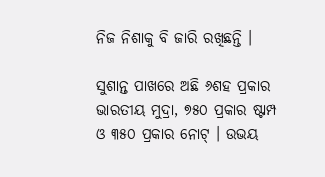ନିଜ ନିଶାକୁ ବି ଜାରି ରଖିଛନ୍ତି ।

ସୁଶାନ୍ତ ପାଖରେ ଅଛି ୬ଶହ ପ୍ରକାର ଭାରତୀୟ ମୁଦ୍ରା, ୭୫୦ ପ୍ରକାର ଷ୍ଟାମ୍ପ ଓ ୩୫୦ ପ୍ରକାର ନୋଟ୍ । ଉଭୟ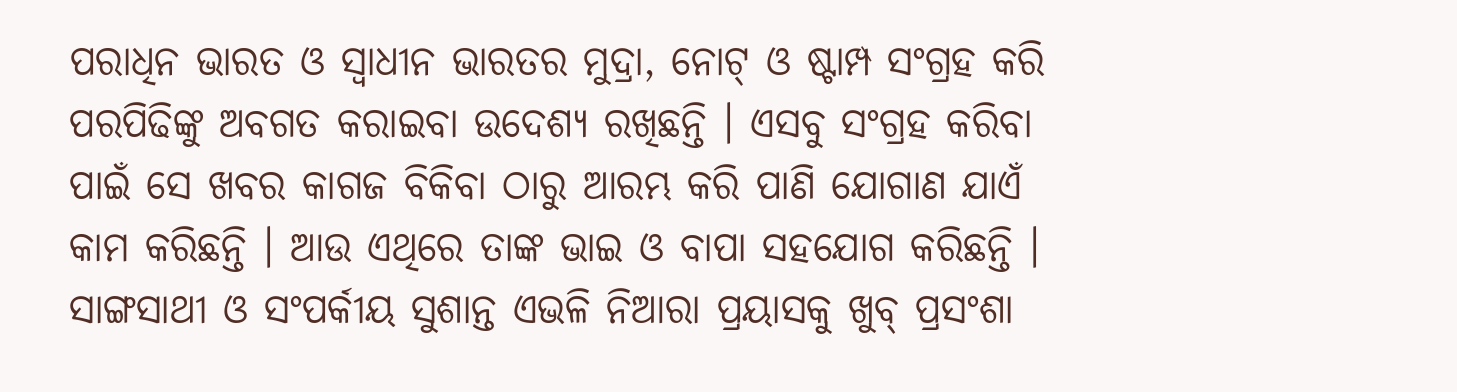ପରାଧିନ ଭାରତ ଓ ସ୍ୱାଧୀନ ଭାରତର ମୁଦ୍ରା, ନୋଟ୍ ଓ ଷ୍ଟାମ୍ପ ସଂଗ୍ରହ କରି ପରପିଢିଙ୍କୁ ଅବଗତ କରାଇବା ଉଦେଶ୍ୟ ରଖିଛନ୍ତି । ଏସବୁ ସଂଗ୍ରହ କରିବା ପାଇଁ ସେ ଖବର କାଗଜ ବିକିବା ଠାରୁ ଆରମ୍ଭ କରି ପାଣି ଯୋଗାଣ ଯାଏଁ କାମ କରିଛନ୍ତି । ଆଉ ଏଥିରେ ତାଙ୍କ ଭାଇ ଓ ବାପା ସହଯୋଗ କରିଛନ୍ତି । ସାଙ୍ଗସାଥୀ ଓ ସଂପର୍କୀୟ ସୁଶାନ୍ତ ଏଭଳି ନିଆରା ପ୍ରୟାସକୁ ଖୁବ୍ ପ୍ରସଂଶା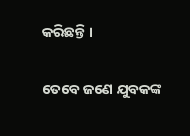କରିଛନ୍ତି ।

ତେବେ ଜଣେ ଯୁବକଙ୍କ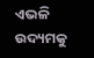ଏଭଳି ଉଦ୍ୟମକୁ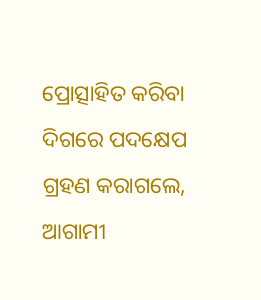ପ୍ରୋତ୍ସାହିତ କରିବା ଦିଗରେ ପଦକ୍ଷେପ ଗ୍ରହଣ କରାଗଲେ, ଆଗାମୀ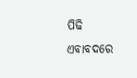ପିଢି ଏବାବଦରେ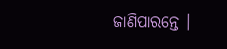ଜାଣିପାରନ୍ତେ ।